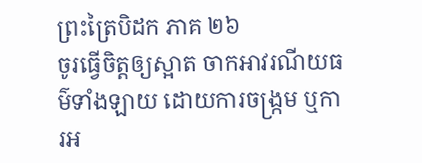ព្រះត្រៃបិដក ភាគ ២៦
ចូរធ្វើចិត្តឲ្យស្អាត ចាកអាវរណីយធម៌ទាំងឡាយ ដោយការចង្ក្រម ឬការអ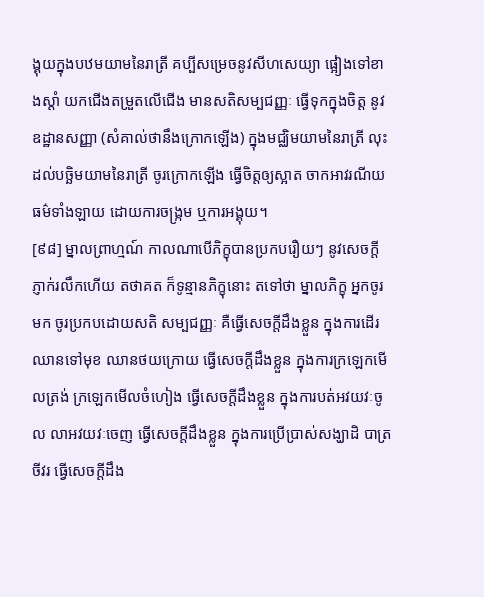ង្គុយក្នុងបឋមយាមនៃរាត្រី គប្បីសម្រេចនូវសីហសេយ្យា ផ្អៀងទៅខាងស្តាំ យកជើងតម្រួតលើជើង មានសតិសម្បជញ្ញៈ ធ្វើទុកក្នុងចិត្ត នូវឧដ្ឋានសញ្ញា (សំគាល់ថានឹងក្រោកឡើង) ក្នុងមជ្ឈិមយាមនៃរាត្រី លុះដល់បច្ឆិមយាមនៃរាត្រី ចូរក្រោកឡើង ធ្វើចិត្តឲ្យស្អាត ចាកអាវរណីយធម៌ទាំងឡាយ ដោយការចង្ក្រម ឬការអង្គុយ។
[៩៨] ម្នាលព្រាហ្មណ៍ កាលណាបើភិក្ខុបានប្រកបរឿយៗ នូវសេចក្តីភ្ញាក់រលឹកហើយ តថាគត ក៏ទូន្មានភិក្ខុនោះ តទៅថា ម្នាលភិក្ខុ អ្នកចូរមក ចូរប្រកបដោយសតិ សម្បជញ្ញៈ គឺធ្វើសេចក្តីដឹងខ្លួន ក្នុងការដើរឈានទៅមុខ ឈានថយក្រោយ ធ្វើសេចក្តីដឹងខ្លួន ក្នុងការក្រឡេកមើលត្រង់ ក្រឡេកមើលចំហៀង ធ្វើសេចក្តីដឹងខ្លួន ក្នុងការបត់អវយវៈចូល លាអវយវៈចេញ ធ្វើសេចក្តីដឹងខ្លួន ក្នុងការប្រើប្រាស់សង្ឃាដិ បាត្រ ចីវរ ធ្វើសេចក្តីដឹង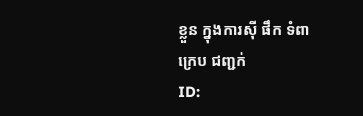ខ្លួន ក្នុងការស៊ី ផឹក ទំពា ក្រេប ជញ្ជក់
ID: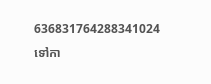636831764288341024
ទៅកា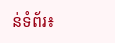ន់ទំព័រ៖